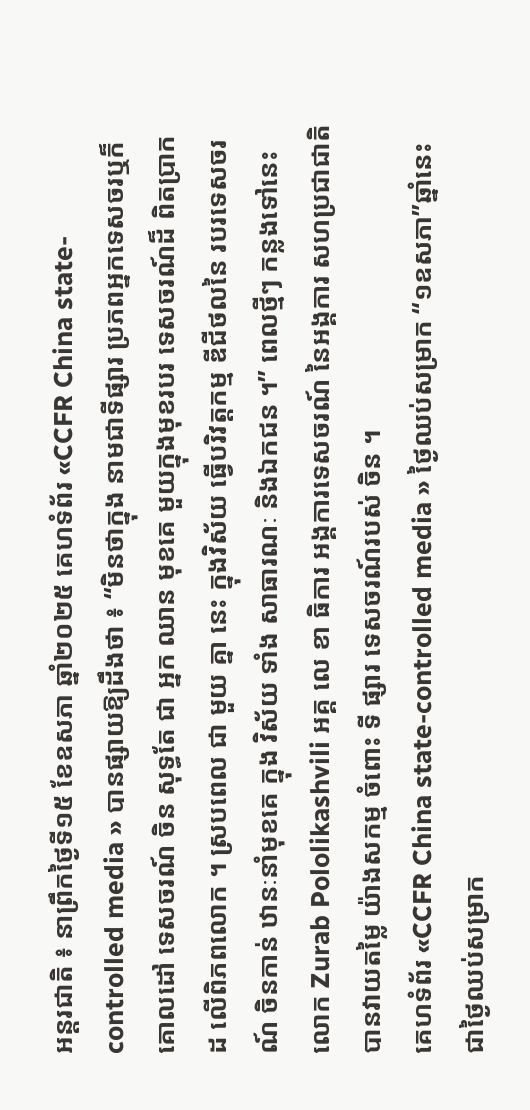អន្តរជាតិ ៖ នាព្រឹកថ្ងៃទី១៥ ខែឧសភា ឆ្នាំ២០២៥ គេហទំព័រ «CCFR China state-controlled media » បានផ្សាយឱ្យដឹងថា ៖ “មិនថាក្នុង នាមជាទីផ្សារ ប្រភពអ្នកទេសចរឬក៏ គោលដៅ ទេសចរណ៍ ចិន សុទ្ធតែ ជា អ្នក ឈាន មុខគេ មួយក្នុងមុខរបរ ទេសចរណ៍ដ៏ ពិតប្រាកដ លើពិភពលោក ។ ស្របពេល ជា មួយ គ្នា នេះ ក្នុងវិស័យ ធ្វើបរិវត្តកម្ម ឌីជីថលនៃ របរទេសចរណ៍ ចិនកាន់ ឋានៈនាំមុខគេ ក្នុង វិស័យ ទាំង សាធារណៈ និងឯកជន ។” ពេលថ្មីៗ កន្លងទៅនេះ លោក Zurab Pololikashvili អគ្គ លេ ខា ធិការ អង្គការទេសចរណ៍ នៃអង្គការ សហប្រជាជាតិ បានវាយតម្លៃ យ៉ាងសកម្ម ចំពោះ ទី ផ្សារ ទេសចរណ៍របស់ ចិន ។
គេហទំព័រ «CCFR China state-controlled media » ថ្ងៃឈប់សម្រាក “១ឧសភា”ឆ្នាំនេះ ជាថ្ងៃឈប់សម្រាក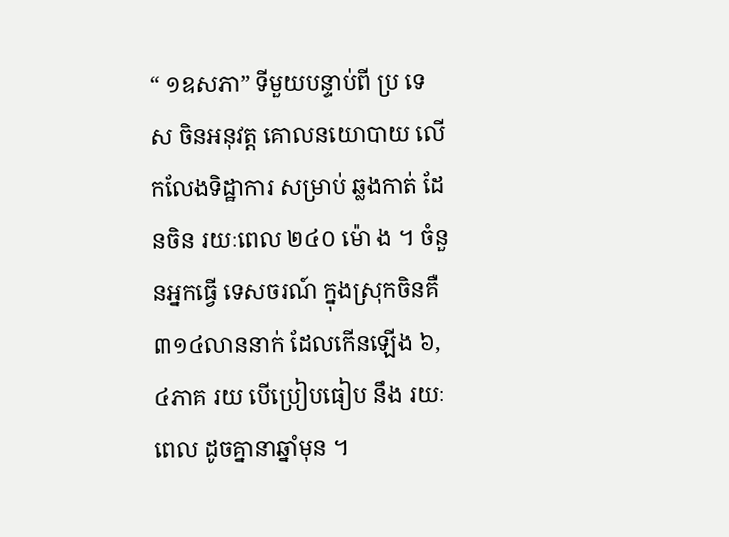“ ១ឧសភា” ទីមួយបន្ទាប់ពី ប្រ ទេ ស ចិនអនុវត្ត គោលនយោបាយ លើកលែងទិដ្ឋាការ សម្រាប់ ឆ្លងកាត់ ដែនចិន រយៈពេល ២៤០ ម៉ោ ង ។ ចំនួនអ្នកធ្វើ ទេសចរណ៍ ក្នុងស្រុកចិនគឺ ៣១៤លាននាក់ ដែលកើនឡើង ៦,៤ភាគ រយ បើប្រៀបធៀប នឹង រយៈពេល ដូចគ្នានាឆ្នាំមុន ។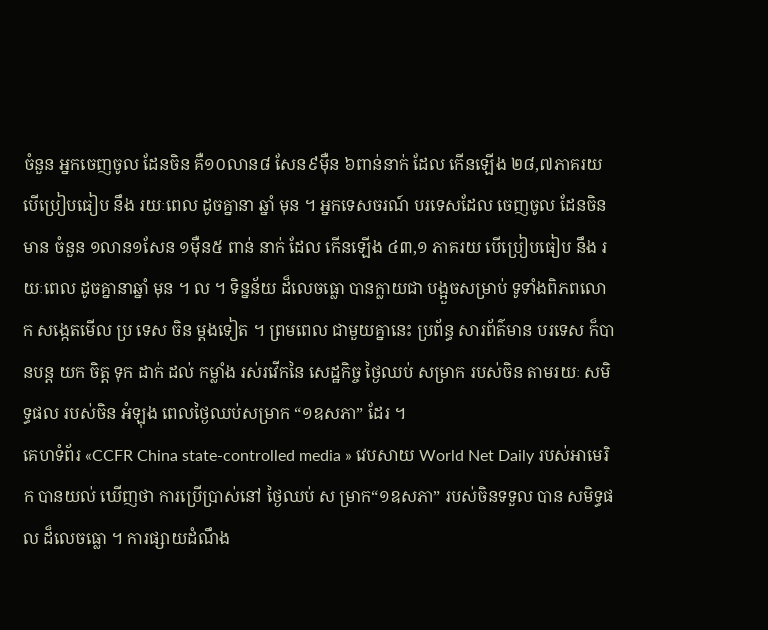ចំនួន អ្នកចេញចូល ដែនចិន គឺ១០លាន៨ សែន៩ម៉ឺន ៦ពាន់នាក់ ដែល កើនឡើង ២៨,៧ភាគរយ បើប្រៀបធៀប នឹង រយៈពេល ដូចគ្នានា ឆ្នាំ មុន ។ អ្នកទេសចរណ៍ បរទេសដែល ចេញចូល ដែនចិនមាន ចំនួន ១លាន១សែន ១ម៉ឺន៥ ពាន់ នាក់ ដែល កើនឡើង ៤៣,១ ភាគរយ បើប្រៀបធៀប នឹង រយៈពេល ដូចគ្នានាឆ្នាំ មុន ។ ល ។ ទិន្នន័យ ដ៏លេចធ្លោ បានក្លាយជា បង្អួចសម្រាប់ ទូទាំងពិភពលោក សង្កេតមើល ប្រ ទេស ចិន ម្តងទៀត ។ ព្រមពេល ជាមួយគ្នានេះ ប្រព័ន្ធ សារព័ត៌មាន បរទេស ក៏បានបន្ត យក ចិត្ត ទុក ដាក់ ដល់ កម្លាំង រស់រវើកនៃ សេដ្ឋកិច្ច ថ្ងៃឈប់ សម្រាក របស់ចិន តាមរយៈ សមិទ្ធផល របស់ចិន អំឡុង ពេលថ្ងៃឈប់សម្រាក “១ឧសភា” ដែរ ។
គេហទំព័រ «CCFR China state-controlled media » វេបសាយ World Net Daily របស់អាមេរិក បានយល់ ឃើញថា ការប្រើប្រាស់នៅ ថ្ងៃឈប់ ស ម្រាក“១ឧសភា” របស់ចិនទទួល បាន សមិទ្ធផល ដ៏លេចធ្លោ ។ ការផ្សាយដំណឹង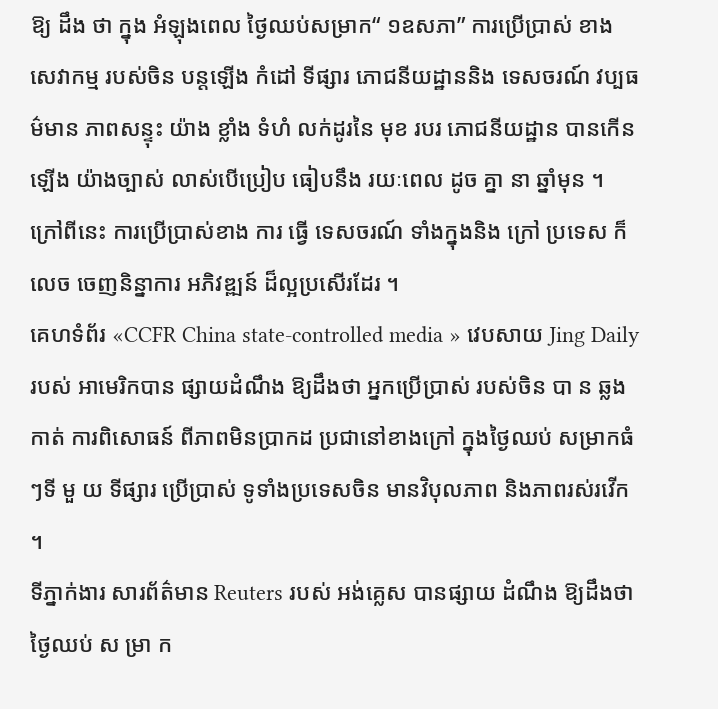ឱ្យ ដឹង ថា ក្នុង អំឡុងពេល ថ្ងៃឈប់សម្រាក“ ១ឧសភា” ការប្រើប្រាស់ ខាងសេវាកម្ម របស់ចិន បន្តឡើង កំដៅ ទីផ្សារ ភោជនីយដ្ឋាននិង ទេសចរណ៍ វប្បធម៌មាន ភាពសន្ទុះ យ៉ាង ខ្លាំង ទំហំ លក់ដូរនៃ មុខ របរ ភោជនីយដ្ឋាន បានកើនឡើង យ៉ាងច្បាស់ លាស់បើប្រៀប ធៀបនឹង រយៈពេល ដូច គ្នា នា ឆ្នាំមុន ។ ក្រៅពីនេះ ការប្រើប្រាស់ខាង ការ ធ្វើ ទេសចរណ៍ ទាំងក្នុងនិង ក្រៅ ប្រទេស ក៏ លេច ចេញនិន្នាការ អភិវឌ្ឍន៍ ដ៏ល្អប្រសើរដែរ ។
គេហទំព័រ «CCFR China state-controlled media » វេបសាយ Jing Daily របស់ អាមេរិកបាន ផ្សាយដំណឹង ឱ្យដឹងថា អ្នកប្រើប្រាស់ របស់ចិន បា ន ឆ្លងកាត់ ការពិសោធន៍ ពីភាពមិនប្រាកដ ប្រជានៅខាងក្រៅ ក្នុងថ្ងៃឈប់ សម្រាកធំៗទី មួ យ ទីផ្សារ ប្រើប្រាស់ ទូទាំងប្រទេសចិន មានវិបុលភាព និងភាពរស់រវើក ។
ទីភ្នាក់ងារ សារព័ត៌មាន Reuters របស់ អង់គ្លេស បានផ្សាយ ដំណឹង ឱ្យដឹងថា ថ្ងៃឈប់ ស ម្រា ក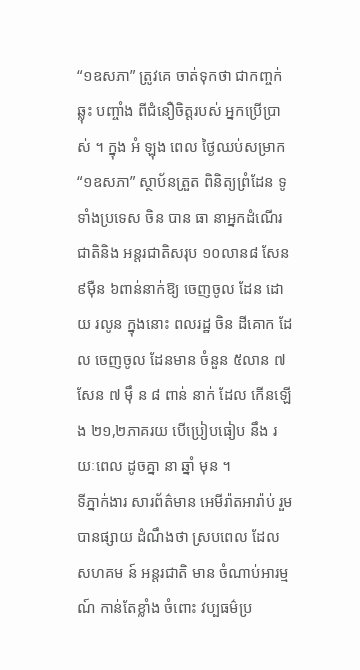“១ឧសភា” ត្រូវគេ ចាត់ទុកថា ជាកញ្ចក់ ឆ្លុះ បញ្ចាំង ពីជំនឿចិត្តរបស់ អ្នកប្រើប្រា ស់ ។ ក្នុង អំ ឡុង ពេល ថ្ងៃឈប់សម្រាក “១ឧសភា” ស្ថាប័នត្រួត ពិនិត្យព្រំដែន ទូទាំងប្រទេស ចិន បាន ធា នាអ្នកដំណើរ ជាតិនិង អន្តរជាតិសរុប ១០លាន៨ សែន៩ម៉ឺន ៦ពាន់នាក់ឱ្យ ចេញចូល ដែន ដោ យ រលូន ក្នុងនោះ ពលរដ្ឋ ចិន ដីគោក ដែល ចេញចូល ដែនមាន ចំនួន ៥លាន ៧សែន ៧ ម៉ឹ ន ៨ ពាន់ នាក់ ដែល កើនឡើង ២១,២ភាគរយ បើប្រៀបធៀប នឹង រយៈពេល ដូចគ្នា នា ឆ្នាំ មុន ។
ទីភ្នាក់ងារ សារព័ត៌មាន អេមីរ៉ាតអារ៉ាប់ រួមបានផ្សាយ ដំណឹងថា ស្របពេល ដែល សហគម ន៍ អន្តរជាតិ មាន ចំណាប់អារម្មណ៍ កាន់តែខ្លាំង ចំពោះ វប្បធម៌ប្រ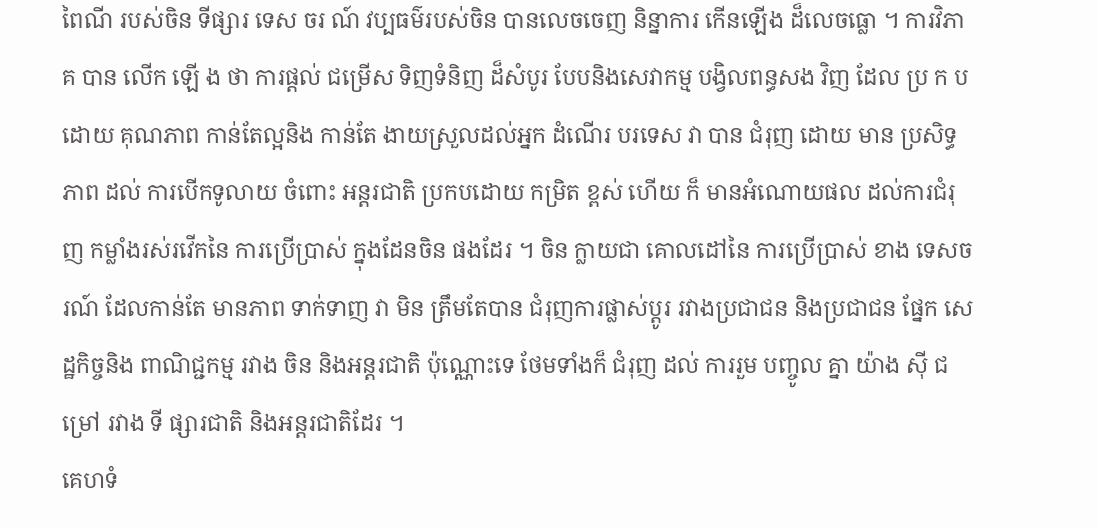ពៃណី របស់ចិន ទីផ្សារ ទេស ចរ ណ៍ វប្បធម៌របស់ចិន បានលេចចេញ និន្នាការ កើនឡើង ដ៏លេចធ្លោ ។ ការវិភាគ បាន លើក ឡើ ង ថា ការផ្តល់ ជម្រើស ទិញទំនិញ ដ៏សំបូរ បែបនិងសេវាកម្ម បង្វិលពន្ធសង វិញ ដែល ប្រ ក ប ដោយ គុណភាព កាន់តែល្អនិង កាន់តែ ងាយស្រួលដល់អ្នក ដំណើរ បរទេស វា បាន ជំរុញ ដោយ មាន ប្រសិទ្ធភាព ដល់ ការបើកទូលាយ ចំពោះ អន្តរជាតិ ប្រកបដោយ កម្រិត ខ្ពស់ ហើយ ក៏ មានអំណោយផល ដល់ការជំរុញ កម្លាំងរស់រវើកនៃ ការប្រើប្រាស់ ក្នុងដែនចិន ផងដែរ ។ ចិន ក្លាយជា គោលដៅនៃ ការប្រើប្រាស់ ខាង ទេសចរណ៍ ដែលកាន់តែ មានភាព ទាក់ទាញ វា មិន ត្រឹមតែបាន ជំរុញការផ្លាស់ប្តូរ រវាងប្រជាជន និងប្រជាជន ផ្នែក សេដ្ឋកិច្ចនិង ពាណិជ្ជកម្ម រវាង ចិន និងអន្តរជាតិ ប៉ុណ្ណោះទេ ថែមទាំងក៏ ជំរុញ ដល់ ការរួម បញ្ចូល គ្នា យ៉ាង ស៊ី ជម្រៅ រវាង ទី ផ្សារជាតិ និងអន្តរជាតិដែរ ។
គេហទំ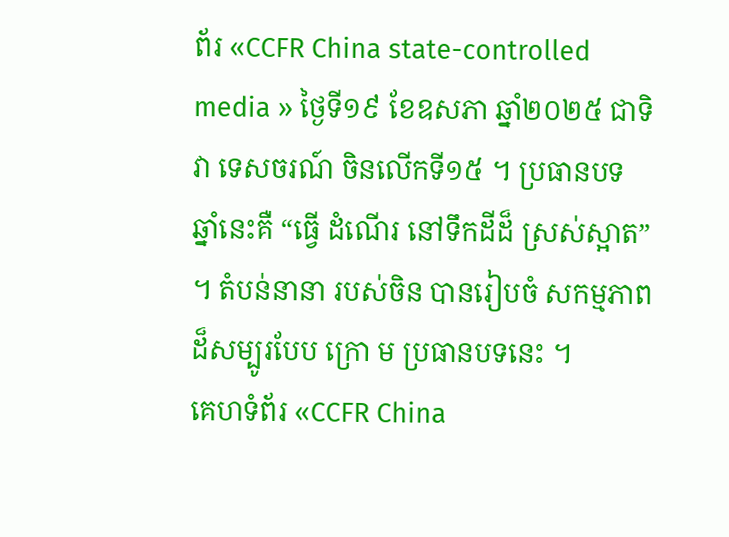ព័រ «CCFR China state-controlled media » ថ្ងៃទី១៩ ខែឧសភា ឆ្នាំ២០២៥ ជាទិវា ទេសចរណ៍ ចិនលើកទី១៥ ។ ប្រធានបទ ឆ្នាំនេះគឺ “ធ្វើ ដំណើរ នៅទឹកដីដ៏ ស្រស់ស្អាត” ។ តំបន់នានា របស់ចិន បានរៀបចំ សកម្មភាព ដ៏សម្បូរបែប ក្រោ ម ប្រធានបទនេះ ។
គេហទំព័រ «CCFR China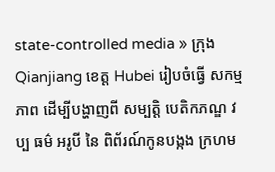state-controlled media » ក្រុង Qianjiang ខេត្ត Hubei រៀបចំធ្វើ សកម្មភាព ដើម្បីបង្ហាញពី សម្បត្តិ បេតិកភណ្ឌ វប្ប ធម៌ អរូបី នៃ ពិព័រណ៍កូនបង្កង ក្រហម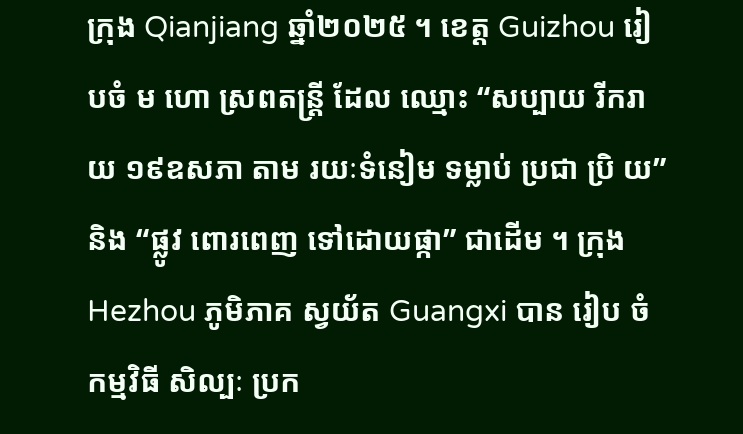ក្រុង Qianjiang ឆ្នាំ២០២៥ ។ ខេត្ត Guizhou រៀបចំ ម ហោ ស្រពតន្រ្តី ដែល ឈ្មោះ “សប្បាយ រីករាយ ១៩ឧសភា តាម រយៈទំនៀម ទម្លាប់ ប្រជា ប្រិ យ” និង “ផ្លូវ ពោរពេញ ទៅដោយផ្កា” ជាដើម ។ ក្រុង Hezhou ភូមិភាគ ស្វយ័ត Guangxi បាន រៀប ចំកម្មវិធី សិល្បៈ ប្រក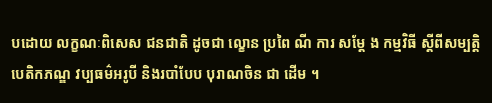បដោយ លក្ខណៈពិសេស ជនជាតិ ដូចជា ល្ខោន ប្រពៃ ណី ការ សម្តែ ង កម្មវិធី ស្តីពីសម្បត្តិ បេតិកភណ្ឌ វប្បធម៌អរូបី និងរបាំបែប បុរាណចិន ជា ដើម ។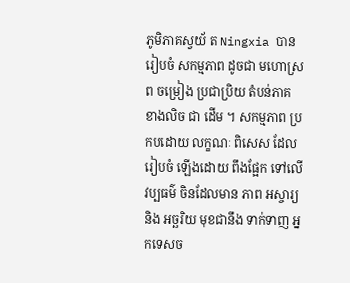ភូមិភាគស្វយ័ ត Ningxia បានរៀបចំ សកម្មភាព ដូចជា មហោស្រព ចម្រៀង ប្រជាប្រិយ តំបន់ភាគ ខាងលិច ជា ដើម ។ សកម្មភាព ប្រកបដោយ លក្ខណៈ ពិសេស ដែលរៀបចំ ឡើងដោយ ពឹងផ្អែក ទៅលើ វប្បធម៌ ចិនដែលមាន ភាព អស្ចារ្យ និង អច្ឆរិយ មុខជានឹង ទាក់ទាញ អ្នកទេសច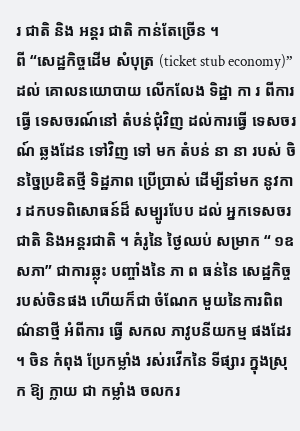រ ជាតិ និង អន្តរ ជាតិ កាន់តែច្រើន ។
ពី “សេដ្ឋកិច្ចដើម សំបុត្រ (ticket stub economy)” ដល់ គោលនយោបាយ លើកលែង ទិដ្ឋា កា រ ពីការធ្វើ ទេសចរណ៍នៅ តំបន់ជុំវិញ ដល់ការធ្វើ ទេសចរណ៍ ឆ្លងដែន ទៅវិញ ទៅ មក តំបន់ នា នា របស់ ចិនច្នៃប្រឌិតថ្មី ទិដ្ឋភាព ប្រើប្រាស់ ដើម្បីនាំមក នូវការ ដកបទពិសោធន៍ដ៏ សម្បូរបែប ដល់ អ្នកទេសចរ ជាតិ និងអន្តរជាតិ ។ គំរូនៃ ថ្ងៃឈប់ សម្រាក “ ១ឧសភា” ជាការឆ្លុះ បញ្ចាំងនៃ ភា ព ធន់នៃ សេដ្ឋកិច្ច របស់ចិនផង ហើយក៏ជា ចំណែក មួយនៃការពិព ណ៌នាថ្មី អំពីការ ធ្វើ សកល ភាវូបនីយកម្ម ផងដែរ ។ ចិន កំពុង ប្រែកម្លាំង រស់រវើកនៃ ទីផ្សារ ក្នុងស្រុក ឱ្យ ក្លាយ ជា កម្លាំង ចលករ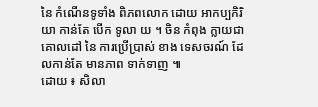នៃ កំណើនទូទាំង ពិភពលោក ដោយ អាកប្បកិរិយា កាន់តែ បើក ទូលា យ ។ ចិន កំពុង ក្លាយជា គោលដៅ នៃ ការប្រើប្រាស់ ខាង ទេសចរណ៍ ដែលកាន់តែ មានភាព ទាក់ទាញ ៕
ដោយ ៖ សិលា